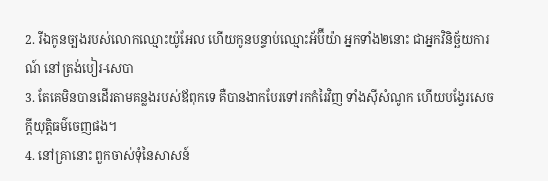2. រីឯកូនច្បងរបស់លោកឈ្មោះយ៉ូអែល ហើយកូនបន្ទាប់ឈ្មោះអ័ប៊ីយ៉ា អ្នកទាំង២នោះ ជាអ្នកវិនិច្ឆ័យការណ៍ នៅត្រង់បៀរ-សេបា
3. តែគេមិនបានដើរតាមគន្លងរបស់ឪពុកទេ គឺបានងាកបែរទៅរកកំរៃវិញ ទាំងស៊ីសំណូក ហើយបង្វែរសេចក្តីយុត្តិធម៌ចេញផង។
4. នៅគ្រានោះ ពួកចាស់ទុំនៃសាសន៍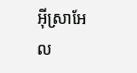អ៊ីស្រាអែល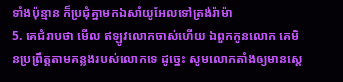ទាំងប៉ុន្មាន ក៏ប្រជុំគ្នាមកឯសាំយូអែលទៅត្រង់រ៉ាម៉ា
5. គេជំរាបថា មើល ឥឡូវលោកចាស់ហើយ ឯពួកកូនលោក គេមិនប្រព្រឹត្តតាមគន្លងរបស់លោកទេ ដូច្នេះ សូមលោកតាំងឲ្យមានស្តេ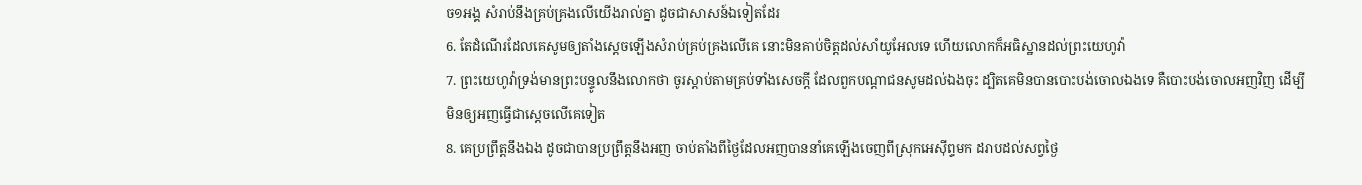ច១អង្គ សំរាប់នឹងគ្រប់គ្រងលើយើងរាល់គ្នា ដូចជាសាសន៍ឯទៀតដែរ
6. តែដំណើរដែលគេសូមឲ្យតាំងស្តេចឡើងសំរាប់គ្រប់គ្រងលើគេ នោះមិនគាប់ចិត្តដល់សាំយូអែលទេ ហើយលោកក៏អធិស្ឋានដល់ព្រះយេហូវ៉ា
7. ព្រះយេហូវ៉ាទ្រង់មានព្រះបន្ទូលនឹងលោកថា ចូរស្តាប់តាមគ្រប់ទាំងសេចក្តី ដែលពួកបណ្តាជនសូមដល់ឯងចុះ ដ្បិតគេមិនបានបោះបង់ចោលឯងទេ គឺបោះបង់ចោលអញវិញ ដើម្បីមិនឲ្យអញធ្វើជាស្តេចលើគេទៀត
8. គេប្រព្រឹត្តនឹងឯង ដូចជាបានប្រព្រឹត្តនឹងអញ ចាប់តាំងពីថ្ងៃដែលអញបាននាំគេឡើងចេញពីស្រុកអេស៊ីព្ទមក ដរាបដល់សព្វថ្ងៃ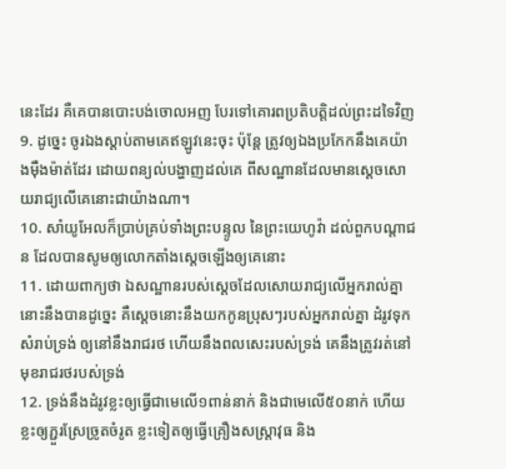នេះដែរ គឺគេបានបោះបង់ចោលអញ បែរទៅគោរពប្រតិបត្តិដល់ព្រះដទៃវិញ
9. ដូច្នេះ ចូរឯងស្តាប់តាមគេឥឡូវនេះចុះ ប៉ុន្តែ ត្រូវឲ្យឯងប្រកែកនឹងគេយ៉ាងម៉ឺងម៉ាត់ដែរ ដោយពន្យល់បង្ហាញដល់គេ ពីសណ្ឋានដែលមានស្តេចសោយរាជ្យលើគេនោះជាយ៉ាងណា។
10. សាំយូអែលក៏ប្រាប់គ្រប់ទាំងព្រះបន្ទូល នៃព្រះយេហូវ៉ា ដល់ពួកបណ្តាជន ដែលបានសូមឲ្យលោកតាំងស្តេចឡើងឲ្យគេនោះ
11. ដោយពាក្យថា ឯសណ្ឋានរបស់ស្តេចដែលសោយរាជ្យលើអ្នករាល់គ្នា នោះនឹងបានដូច្នេះ គឺស្តេចនោះនឹងយកកូនប្រុសៗរបស់អ្នករាល់គ្នា ដំរូវទុកសំរាប់ទ្រង់ ឲ្យនៅនឹងរាជរថ ហើយនឹងពលសេះរបស់ទ្រង់ គេនឹងត្រូវរត់នៅមុខរាជរថរបស់ទ្រង់
12. ទ្រង់នឹងដំរូវខ្លះឲ្យធ្វើជាមេលើ១ពាន់នាក់ និងជាមេលើ៥០នាក់ ហើយខ្លះឲ្យភ្ជួរស្រែច្រូតចំរូត ខ្លះទៀតឲ្យធ្វើគ្រឿងសស្ត្រាវុធ និង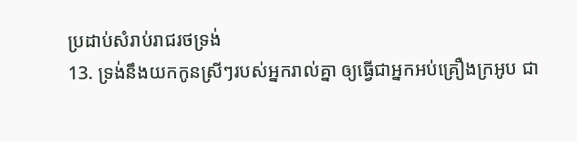ប្រដាប់សំរាប់រាជរថទ្រង់
13. ទ្រង់នឹងយកកូនស្រីៗរបស់អ្នករាល់គ្នា ឲ្យធ្វើជាអ្នកអប់គ្រឿងក្រអូប ជា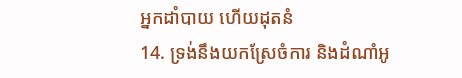អ្នកដាំបាយ ហើយដុតនំ
14. ទ្រង់នឹងយកស្រែចំការ និងដំណាំអូ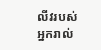លីវរបស់អ្នករាល់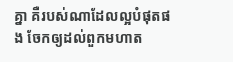គ្នា គឺរបស់ណាដែលល្អបំផុតផង ចែកឲ្យដល់ពួកមហាត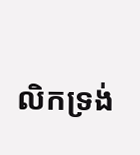លិកទ្រង់